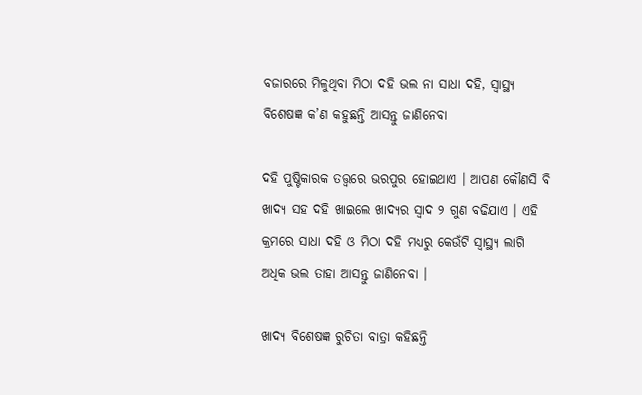ବଜାରରେ ମିଳୁଥିବା ମିଠା ଦହି ଭଲ ନା ସାଧା ଦହି, ସ୍ୱାସ୍ଥ୍ୟ ବିଶେଷଜ୍ଞ କ’ଣ କହୁଛନ୍ତି ଆସନ୍ତୁ ଜାଣିନେବା

ଦହି ପୁଷ୍ଟିକାରକ ତତ୍ତ୍ୱରେ ଭରପୁର ହୋଇଥାଏ । ଆପଣ କୌଣସି ବି ଖାଦ୍ୟ ସହ ଦହି ଖାଇଲେ ଖାଦ୍ୟର ସ୍ୱାଦ ୨ ଗୁଣ ବଢିଯାଏ । ଏହି କ୍ରମରେ ସାଧା ଦହି ଓ ମିଠା ଦହି ମଧ୍ୟରୁ କେଉଁଟି ସ୍ୱାସ୍ଥ୍ୟ ଲାଗି ଅଧିକ ଭଲ ତାହା ଆସନ୍ତୁ ଜାଣିନେବା ।

ଖାଦ୍ୟ ବିଶେଷଜ୍ଞ ରୁଚିତା ବାତ୍ରା କହିଛନ୍ତି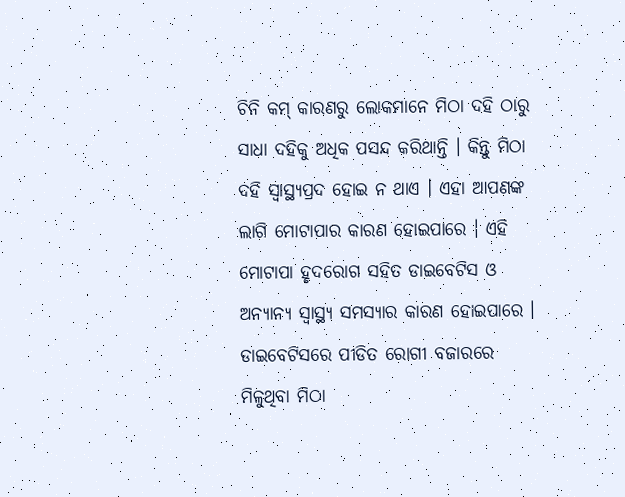ଚିନି କମ୍ କାରଣରୁ ଲୋକମାନେ ମିଠା ଦହି ଠାରୁ ସାଧା ଦହିକୁ ଅଧିକ ପସନ୍ଦ କରିଥାନ୍ତି । କିନ୍ତୁ ମିଠା ଦହି ସ୍ୱାସ୍ଥ୍ୟପ୍ରଦ ହୋଇ ନ ଥାଏ । ଏହା ଆପଣଙ୍କ ଲାଗି ମୋଟାପାର କାରଣ ହୋଇପାରେ । ଏହି ମୋଟାପା ହୃଦରୋଗ ସହିତ ଡାଇବେଟିସ ଓ ଅନ୍ୟାନ୍ୟ ସ୍ୱାସ୍ଥ୍ୟ ସମସ୍ୟାର କାରଣ ହୋଇପାରେ । ଡାଇବେଟିସରେ ପୀଡିତ ରୋଗୀ ବଜାରରେ ମିଳୁଥିବା ମିଠା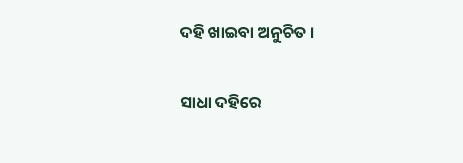ଦହି ଖାଇବା ଅନୁଚିତ ।

ସାଧା ଦହିରେ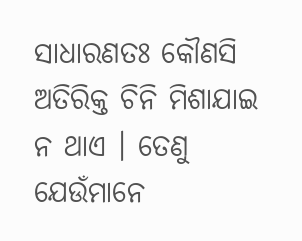ସାଧାରଣତଃ କୌଣସି ଅତିରିକ୍ତ ଚିନି ମିଶାଯାଇ ନ ଥାଏ । ତେଣୁ ଯେଉଁମାନେ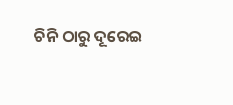ଚିନି ଠାରୁ ଦୂରେଇ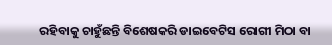ରହିବାକୁ ଚାହୁଁଛନ୍ତି ବିଶେଷକରି ଡାଇବେଟିସ ରୋଗୀ ମିଠା ବା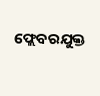ଫ୍ଲେବରଯୁକ୍ତ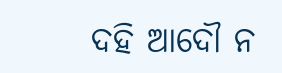ଦହି ଆଦୌ ନ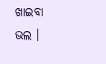ଖାଇବା ଭଲ ।